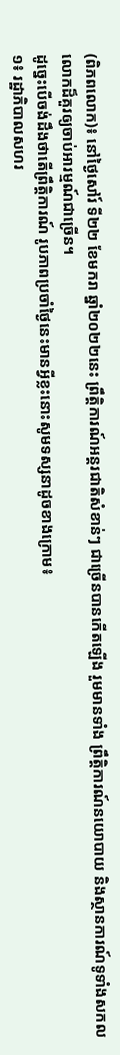(ពិភពលោក)៖ នៅថ្ងៃសៅរ៍ ទី២២ ខែមករា ឆ្នាំ២០២២នេះ ព្រឹត្តិការណ៍អន្តរជាតិសំខាន់ៗ ជាច្រើនបានកើតឡើង រួមមានទាំង ព្រឹត្តិការណ៍នយោបាយ និងស្ថានការណ៍ទូទាំងសកលលោកដ៏គួរឲ្យចាប់អារម្មណ៍ជាច្រើន។
ដូច្នេះបើចង់ដឹងថាតើព្រឹត្តិការណ៍ រូបភាពប្រចាំថ្ងៃនេះមានអ្វីខ្លះនោះសូមទស្សនាដូចខាងក្រោម៖
១៖ រដ្ឋាភិបាលសហរ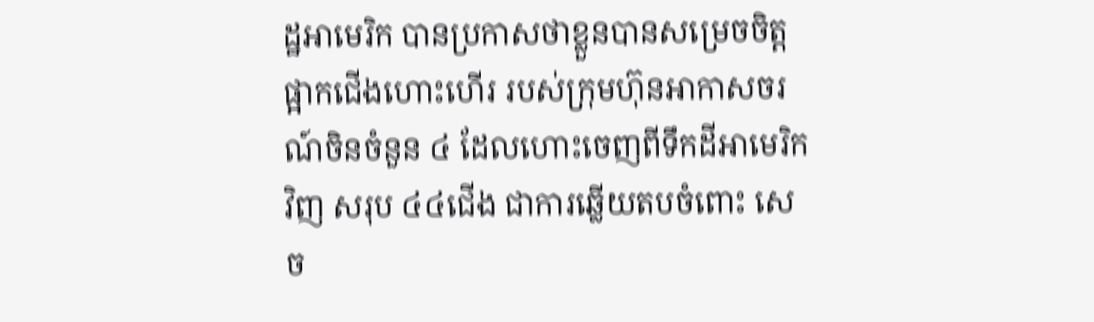ដ្ឋអាមេរិក បានប្រកាសថាខ្លួនបានសម្រេចចិត្តផ្អាកជើងហោះហើរ របស់ក្រុមហ៊ុនអាកាសចរណ៍ចិនចំនួន ៤ ដែលហោះចេញពីទឹកដីអាមេរិកវិញ សរុប ៤៤ជើង ជាការឆ្លើយតបចំពោះ សេច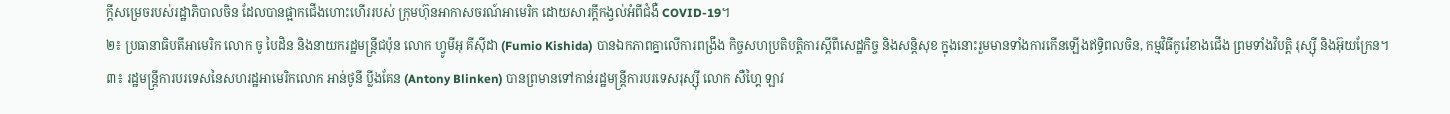ក្តីសម្រេចរបស់រដ្ឋាភិបាលចិន ដែលបានផ្អាកជើងហោះហើររបស់ ក្រុមហ៊ុនអាកាសចរណ៍អាមេរិក ដោយសារក្តីកង្វល់អំពីជំងឺ COVID-19។
២៖ ប្រធានាធិបតីអាមេរិក លោក ចូ បៃដិន និងនាយករដ្ឋមន្ត្រីជប៉ុន លោក ហ្វូមីអុ គីស៊ីដា (Fumio Kishida) បានឯកភាពគ្នាលើការពង្រឹង កិច្ចសហប្រតិបត្តិការស្ដីពីសេដ្ឋកិច្ច និងសន្តិសុខ ក្នុងនោះរួមមានទាំងការកើនឡើងឥទ្ធិពលចិន, កម្មវិធីកូរ៉េខាងជើង ព្រមទាំងវិបត្តិ រុស្ស៊ី និងអ៊ុយក្រែន។
៣៖ រដ្ឋមន្ត្រីការបរទេសនៃសហរដ្ឋអាមេរិកលោក អាន់ថូនី ប្លីងគែន (Antony Blinken) បានព្រមានទៅកាន់រដ្ឋមន្ត្រីការបរទេសរុស្ស៊ី លោក សឺហ្គៃ ឡាវ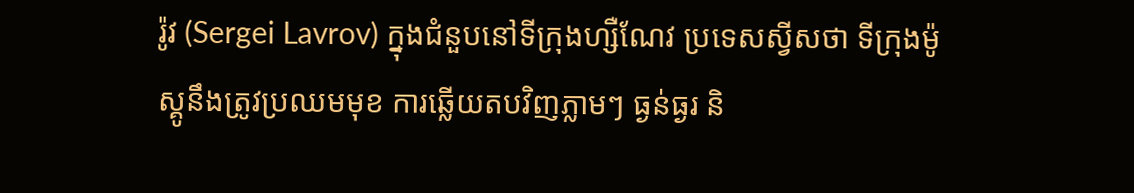រ៉ូវ (Sergei Lavrov) ក្នុងជំនួបនៅទីក្រុងហ្សឺណែវ ប្រទេសស្វីសថា ទីក្រុងម៉ូស្គូនឹងត្រូវប្រឈមមុខ ការឆ្លើយតបវិញភ្លាមៗ ធ្ងន់ធ្ងរ និ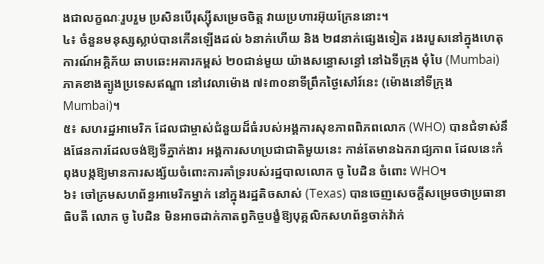ងជាលក្ខណៈរួបរួម ប្រសិនបើរុស្ស៊ីសម្រេចចិត្ត វាយប្រហារអ៊ុយក្រែននោះ។
៤៖ ចំនួនមនុស្សស្លាប់បានកើនឡើងដល់ ៦នាក់ហើយ និង ២៨នាក់ផ្សេងទៀត រងរបួសនៅក្នុងហេតុការណ៍អគ្គិភ័យ ឆាបឆេះអគារកម្ពស់ ២០ជាន់មួយ យ៉ាងសន្ធោសន្ធៅ នៅឯទីក្រុង មុំបៃ (Mumbai) ភាគខាងត្បូងប្រទេសឥណ្ឌា នៅវេលាម៉ោង ៧៖៣០នាទីព្រឹកថ្ងៃសៅរ៍នេះ (ម៉ោងនៅទីក្រុង Mumbai)។
៥៖ សហរដ្ឋអាមេរិក ដែលជាម្ចាស់ជំនួយដ៏ធំរបស់អង្គការសុខភាពពិភពលោក (WHO) បានជំទាស់នឹងផែនការដែលចង់ឱ្យទីភ្នាក់ងារ អង្គការសហប្រជាជាតិមួយនេះ កាន់តែមានឯករាជ្យភាព ដែលនេះកំពុងបង្កឱ្យមានការសង្ស័យចំពោះការគាំទ្ររបស់រដ្ឋបាលលោក ចូ បៃដិន ចំពោះ WHO។
៦៖ ចៅក្រមសហព័ន្ធអាមេរិកម្នាក់ នៅក្នុងរដ្ឋតិចសាស់ (Texas) បានចេញសេចក្ដីសម្រេចថាប្រធានាធិបតី លោក ចូ បៃដិន មិនអាចដាក់កាតព្វកិច្ចបង្ខំឱ្យបុគ្គលិកសហព័ន្ធចាក់វ៉ាក់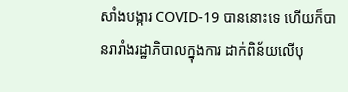សាំងបង្ការ COVID-19 បាននោះទេ ហើយក៏បានរារាំងរដ្ឋាភិបាលក្នុងការ ដាក់ពិន័យលើបុ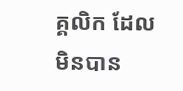គ្គលិក ដែលមិនបាន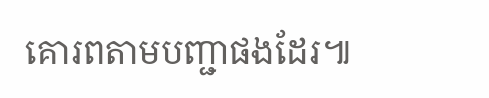គោរពតាមបញ្ជាផងដែរ៕